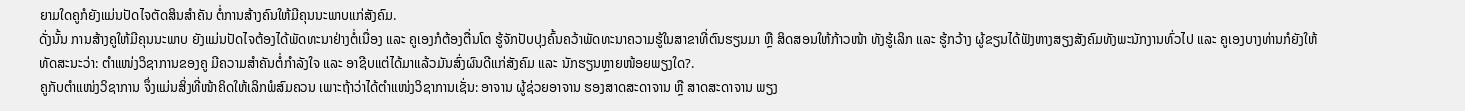ຍາມໃດຄູກໍຍັງແມ່ນປັດໄຈຕັດສິນສຳຄັນ ຕໍ່ການສ້າງຄົນໃຫ້ມີຄຸນນະພາບແກ່ສັງຄົມ.
ດັ່ງນັ້ນ ການສ້າງຄູໃຫ້ມີຄຸນນະພາບ ຍັງແມ່ນປັດໄຈຕ້ອງໄດ້ພັດທະນາຢ່າງຕໍ່ເນື່ອງ ແລະ ຄູເອງກໍຕ້ອງຕື່ນໂຕ ຮູ້ຈັກປັບປຸງຄົ້ນຄວ້າພັດທະນາຄວາມຮູ້ໃນສາຂາທີ່ຕົນຮຽນມາ ຫຼື ສິດສອນໃຫ້ກ້າວໜ້າ ທັງຮູ້ເລິກ ແລະ ຮູ້ກວ້າງ ຜູ້ຂຽນໄດ້ຟັງຫາງສຽງສັງຄົມທັງພະນັກງານທົ່ວໄປ ແລະ ຄູເອງບາງທ່ານກໍຍັງໃຫ້ທັດສະນະວ່າ: ຕຳແໜ່ງວິຊາການຂອງຄູ ມີຄວາມສຳຄັນຕໍ່ກຳລັງໃຈ ແລະ ອາຊີບແຕ່ໄດ້ມາແລ້ວມັນສົ່ງຜົນດີແກ່ສັງຄົມ ແລະ ນັກຮຽນຫຼາຍໜ້ອຍພຽງໃດ?.
ຄູກັບຕຳແໜ່ງວິຊາການ ຈຶ່ງແມ່ນສິ່ງທີ່ໜ້າຄິດໃຫ້ເລິກພໍສົມຄວນ ເພາະຖ້າວ່າໄດ້ຕຳແໜ່ງວິຊາການເຊັ່ນ: ອາຈານ ຜູ້ຊ່ວຍອາຈານ ຮອງສາດສະດາຈານ ຫຼື ສາດສະດາຈານ ພຽງ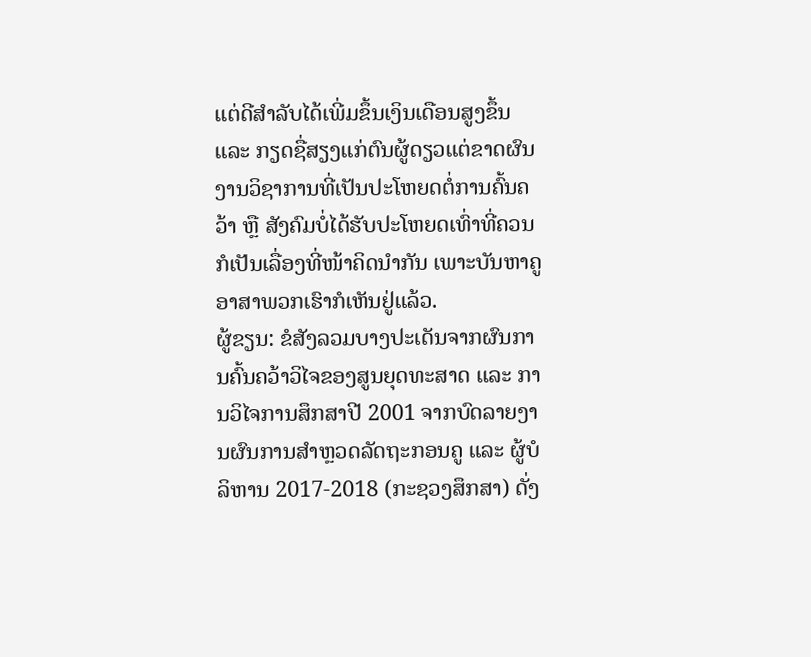ແຕ່ດີສຳລັບໄດ້ເພີ່ມຂຶ້ນເງິນເດືອນສູງຂຶ້ນ ແລະ ກຽດຊື່ສຽງແກ່ຕົນຜູ້ດຽວແຕ່ຂາດຜົນງານວິຊາການທີ່ເປັນປະໂຫຍດຕໍ່ການຄົ້ນຄວ້າ ຫຼື ສັງຄົມບໍ່ໄດ້ຮັບປະໂຫຍດເທົ່າທີ່ຄວນ ກໍເປັນເລື່ອງທີ່ໜ້າຄິດນຳກັນ ເພາະບັນຫາຄູອາສາພວກເຮົາກໍເຫັນຢູ່ແລ້ວ.
ຜູ້ຂຽນ: ຂໍສັງລວມບາງປະເດັນຈາກຜົນການຄົ້ນຄວ້າວິໄຈຂອງສູນຍຸດທະສາດ ແລະ ການວິໄຈການສຶກສາປີ 2001 ຈາກບົດລາຍງານຜົນການສຳຫຼວດລັດຖະກອນຄູ ແລະ ຜູ້ບໍລິຫານ 2017-2018 (ກະຊວງສຶກສາ) ດັ່ງ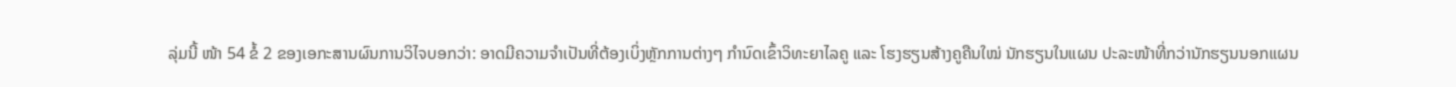ລຸ່ມນີ້ ໜ້າ 54 ຂໍ້ 2 ຂອງເອກະສານຜົນການວິໄຈບອກວ່າ: ອາດມີຄວາມຈຳເປັນທີ່ຕ້ອງເບິ່ງຫຼັກການຕ່າງໆ ກຳນົດເຂົ້າວິທະຍາໄລຄູ ແລະ ໂຮງຮຽນສ້າງຄູຄືນໃໝ່ ນັກຮຽນໃນແຜນ ປະລະໜ້າທີ່ກວ່ານັກຮຽນນອກແຜນ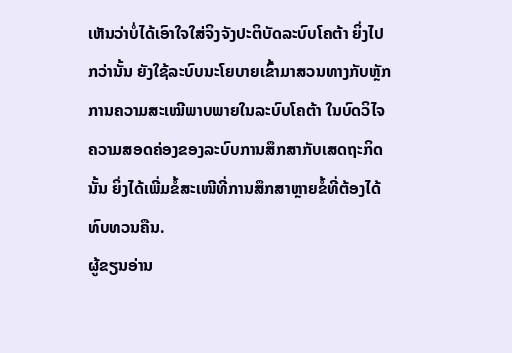ເຫັນວ່າບໍ່ໄດ້ເອົາໃຈໃສ່ຈິງຈັງປະຕິບັດລະບົບໂຄຕ້າ ຍິ່ງໄປກວ່ານັ້ນ ຍັງໃຊ້ລະບົບນະໂຍບາຍເຂົ້າມາສວນທາງກັບຫຼັກການຄວາມສະເໝີພາບພາຍໃນລະບົບໂຄຕ້າ ໃນບົດວິໄຈຄວາມສອດຄ່ອງຂອງລະບົບການສຶກສາກັບເສດຖະກິດນັ້ນ ຍິ່ງໄດ້ເພີ່ມຂໍ້ສະເໜີທີ່ການສຶກສາຫຼາຍຂໍ້ທີ່ຕ້ອງໄດ້ທົບທວນຄືນ.
ຜູ້ຂຽນອ່ານ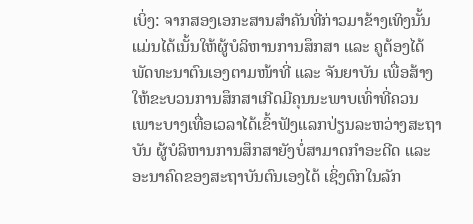ເບິ່ງ: ຈາກສອງເອກະສານສຳຄັນທີ່ກ່າວມາຂ້າງເທິງນັ້ນ ແມ່ນໄດ້ເນັ້ນໃຫ້ຜູ້ບໍລິຫານການສຶກສາ ແລະ ຄູຕ້ອງໄດ້ພັດທະນາຕົນເອງຕາມໜ້າທີ່ ແລະ ຈັນຍາບັນ ເພື່ອສ້າງໃຫ້ຂະບວນການສຶກສາເກີດມີຄຸນນະພາບເທົ່າທີ່ຄວນ ເພາະບາງເທື່ອເວລາໄດ້ເຂົ້າຟັງແລກປ່ຽນລະຫວ່າງສະຖາບັນ ຜູ້ບໍລິຫານການສຶກສາຍັງບໍ່ສາມາດກຳອະດີດ ແລະ ອະນາຄົດຂອງສະຖາບັນຕົນເອງໄດ້ ເຊິ່ງຕົກໃນລັກ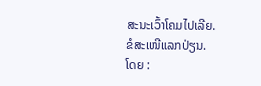ສະນະເວົ້າໂຄມໄປເລີຍ.
ຂໍສະເໜີແລກປ່ຽນ.
ໂດຍ :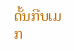ດັ້ນກີບເມກ